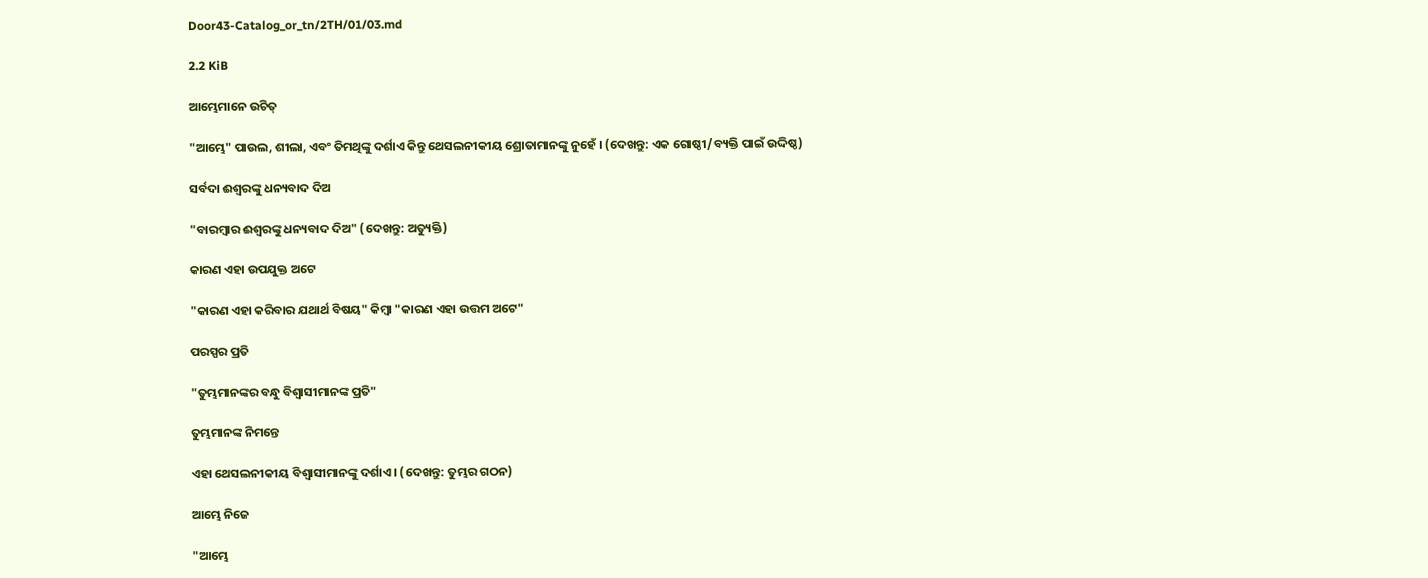Door43-Catalog_or_tn/2TH/01/03.md

2.2 KiB

ଆମ୍ଭେମାନେ ଉଚିତ୍

"ଆମ୍ଭେ" ପାଉଲ, ଶୀଲା, ଏବଂ ତିମଥିଙ୍କୁ ଦର୍ଶାଏ କିନ୍ତୁ ଥେସଲନୀକୀୟ ଶ୍ରୋତାମାନଙ୍କୁ ନୁହେଁ । (ଦେଖନ୍ତୁ: ଏକ ଗୋଷ୍ଠୀ/ବ୍ୟକ୍ତି ପାଇଁ ଉଦ୍ଦିଷ୍ଠ)

ସର୍ବଦା ଈଶ୍ଵରଙ୍କୁ ଧନ୍ୟବାଦ ଦିଅ

"ବାରମ୍ବାର ଈଶ୍ଵରଙ୍କୁ ଧନ୍ୟବାଦ ଦିଅ" (ଦେଖନ୍ତୁ: ଅତ୍ୟୁକ୍ତି)

କାରଣ ଏହା ଉପଯୁକ୍ତ ଅଟେ

"କାରଣ ଏହା କରିବାର ଯଥାର୍ଥ ବିଷୟ" କିମ୍ବା "କାରଣ ଏହା ଉତ୍ତମ ଅଟେ"

ପରସ୍ପର ପ୍ରତି

"ତୁମ୍ଭମାନଙ୍କର ବନ୍ଧୁ ବିଶ୍ଵାସୀମାନଙ୍କ ପ୍ରତି"

ତୁମ୍ଭମାନଙ୍କ ନିମନ୍ତେ

ଏହା ଥେସଲନୀକୀୟ ବିଶ୍ଵାସୀମାନଙ୍କୁ ଦର୍ଶାଏ । (ଦେଖନ୍ତୁ: ତୁମ୍ଭର ଗଠନ)

ଆମ୍ଭେ ନିଜେ

"ଆମ୍ଭେ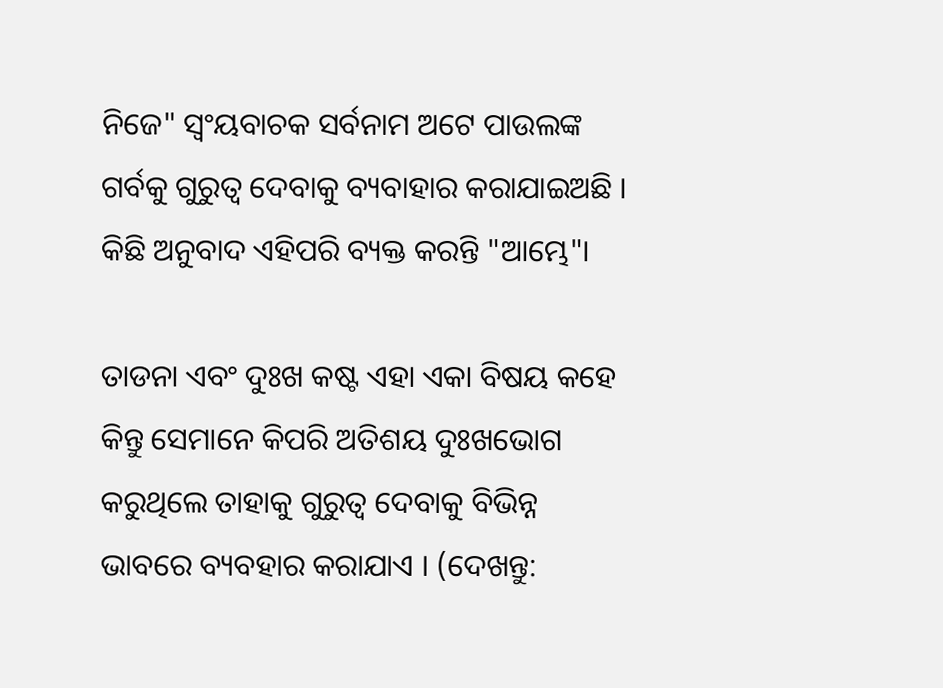ନିଜେ" ସ୍ଵଂୟବାଚକ ସର୍ବନାମ ଅଟେ ପାଉଲଙ୍କ ଗର୍ବକୁ ଗୁରୁତ୍ଵ ଦେବାକୁ ବ୍ୟବାହାର କରାଯାଇଅଛି । କିଛି ଅନୁବାଦ ଏହିପରି ବ୍ୟକ୍ତ କରନ୍ତି "ଆମ୍ଭେ"।

ତାଡନା ଏବଂ ଦୁଃଖ କଷ୍ଟ ଏହା ଏକା ବିଷୟ କହେ କିନ୍ତୁ ସେମାନେ କିପରି ଅତିଶୟ ଦୁଃଖଭୋଗ କରୁଥିଲେ ତାହାକୁ ଗୁରୁତ୍ଵ ଦେବାକୁ ବିଭିନ୍ନ ଭାବରେ ବ୍ୟବହାର କରାଯାଏ । (ଦେଖନ୍ତୁ: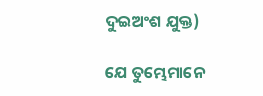ଦୁଇଅଂଶ ଯୁକ୍ତ)

ଯେ ତୁମ୍ଭେମାନେ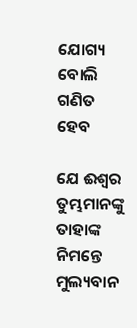ଯୋଗ୍ୟ ବୋଲି ଗଣିତ ହେବ

ଯେ ଈଶ୍ଵର ତୁମ୍ଭମାନଙ୍କୁ ତାହାଙ୍କ ନିମନ୍ତେ ମୁଲ୍ୟବାନ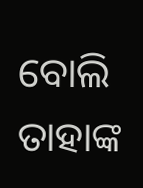ବୋଲି ତାହାଙ୍କ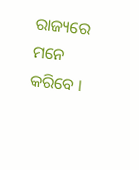ରାଜ୍ୟରେ ମନେ କରିବେ ।